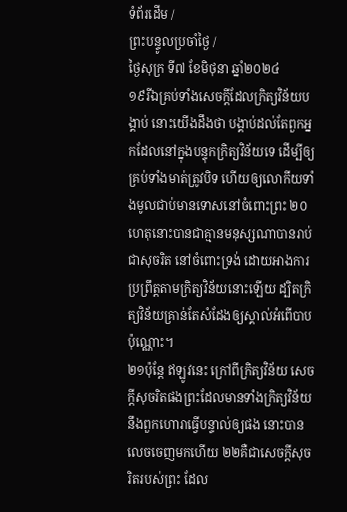ទំព័រដើម /
ព្រះបន្ទូលប្រចាំថ្ងៃ /
ថ្ងៃសុក្រ ទី៧ ខែមិថុនា ឆ្នាំ២០២៤
១៩រីឯគ្រប់ទាំងសេចក្ដីដែលក្រិត្យវិន័យបង្គាប់ នោះយើងដឹងថា បង្គាប់ដល់តែពួកអ្នកដែលនៅក្នុងបន្ទុកក្រិត្យវិន័យទេ ដើម្បីឲ្យគ្រប់ទាំងមាត់ត្រូវបិទ ហើយឲ្យលោកីយទាំងមូលជាប់មានទោសនៅចំពោះព្រះ ២០ហេតុនោះបានជាគ្មានមនុស្សណាបានរាប់ជាសុចរិត នៅចំពោះទ្រង់ ដោយអាងការប្រព្រឹត្តតាមក្រិត្យវិន័យនោះឡើយ ដ្បិតក្រិត្យវិន័យគ្រាន់តែសំដែងឲ្យស្គាល់អំពើបាបប៉ុណ្ណោះ។
២១ប៉ុន្តែ ឥឡូវនេះ ក្រៅពីក្រិត្យវិន័យ សេចក្ដីសុចរិតផងព្រះដែលមានទាំងក្រិត្យវិន័យ នឹងពួកហោរាធ្វើបន្ទាល់ឲ្យផង នោះបានលេចចេញមកហើយ ២២គឺជាសេចក្ដីសុចរិតរបស់ព្រះ ដែល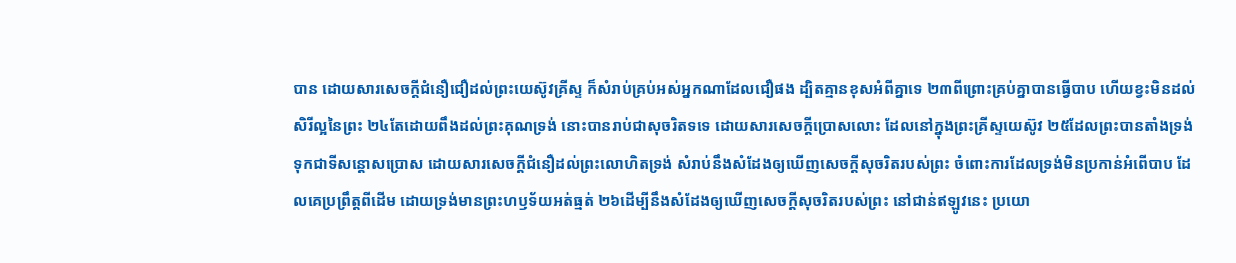បាន ដោយសារសេចក្ដីជំនឿជឿដល់ព្រះយេស៊ូវគ្រីស្ទ ក៏សំរាប់គ្រប់អស់អ្នកណាដែលជឿផង ដ្បិតគ្មានខុសអំពីគ្នាទេ ២៣ពីព្រោះគ្រប់គ្នាបានធ្វើបាប ហើយខ្វះមិនដល់សិរីល្អនៃព្រះ ២៤តែដោយពឹងដល់ព្រះគុណទ្រង់ នោះបានរាប់ជាសុចរិតទទេ ដោយសារសេចក្ដីប្រោសលោះ ដែលនៅក្នុងព្រះគ្រីស្ទយេស៊ូវ ២៥ដែលព្រះបានតាំងទ្រង់ទុកជាទីសន្តោសប្រោស ដោយសារសេចក្ដីជំនឿដល់ព្រះលោហិតទ្រង់ សំរាប់នឹងសំដែងឲ្យឃើញសេចក្ដីសុចរិតរបស់ព្រះ ចំពោះការដែលទ្រង់មិនប្រកាន់អំពើបាប ដែលគេប្រព្រឹត្តពីដើម ដោយទ្រង់មានព្រះហឫទ័យអត់ធ្មត់ ២៦ដើម្បីនឹងសំដែងឲ្យឃើញសេចក្ដីសុចរិតរបស់ព្រះ នៅជាន់ឥឡូវនេះ ប្រយោ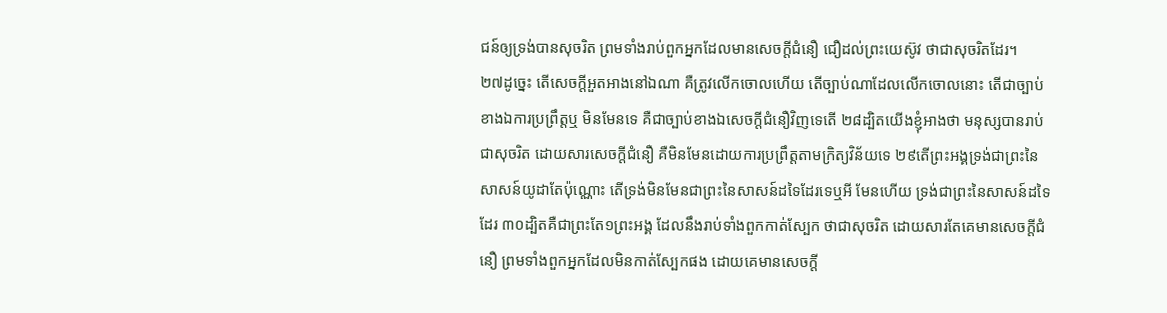ជន៍ឲ្យទ្រង់បានសុចរិត ព្រមទាំងរាប់ពួកអ្នកដែលមានសេចក្ដីជំនឿ ជឿដល់ព្រះយេស៊ូវ ថាជាសុចរិតដែរ។
២៧ដូច្នេះ តើសេចក្ដីអួតអាងនៅឯណា គឺត្រូវលើកចោលហើយ តើច្បាប់ណាដែលលើកចោលនោះ តើជាច្បាប់ខាងឯការប្រព្រឹត្តឬ មិនមែនទេ គឺជាច្បាប់ខាងឯសេចក្ដីជំនឿវិញទេតើ ២៨ដ្បិតយើងខ្ញុំអាងថា មនុស្សបានរាប់ជាសុចរិត ដោយសារសេចក្ដីជំនឿ គឺមិនមែនដោយការប្រព្រឹត្តតាមក្រិត្យវិន័យទេ ២៩តើព្រះអង្គទ្រង់ជាព្រះនៃសាសន៍យូដាតែប៉ុណ្ណោះ តើទ្រង់មិនមែនជាព្រះនៃសាសន៍ដទៃដែរទេឬអី មែនហើយ ទ្រង់ជាព្រះនៃសាសន៍ដទៃដែរ ៣០ដ្បិតគឺជាព្រះតែ១ព្រះអង្គ ដែលនឹងរាប់ទាំងពួកកាត់ស្បែក ថាជាសុចរិត ដោយសារតែគេមានសេចក្ដីជំនឿ ព្រមទាំងពួកអ្នកដែលមិនកាត់ស្បែកផង ដោយគេមានសេចក្ដី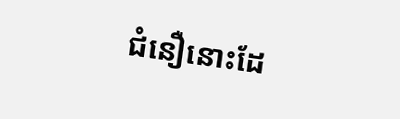ជំនឿនោះដែ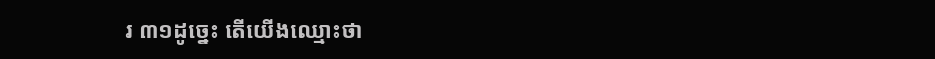រ ៣១ដូច្នេះ តើយើងឈ្មោះថា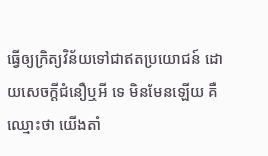ធ្វើឲ្យក្រិត្យវិន័យទៅជាឥតប្រយោជន៍ ដោយសេចក្ដីជំនឿឬអី ទេ មិនមែនឡើយ គឺឈ្មោះថា យើងតាំ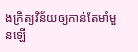ងក្រិត្យវិន័យឲ្យកាន់តែមាំមួនឡើ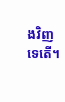ងវិញទេតើ។